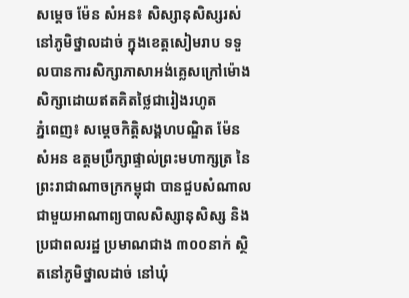សម្តេច ម៉ែន សំអន៖ សិស្សានុសិស្សរស់នៅភូមិថ្នាលដាច់ ក្នុងខេត្តសៀមរាប ទទួលបានការសិក្សាភាសាអង់គ្លេសក្រៅម៉ោងសិក្សាដោយឥតគិតថ្លៃជារៀងរហូត
ភ្នំពេញ៖ សម្តេចកិត្តិសង្គហបណ្ឌិត ម៉ែន សំអន ឧត្តមប្រឹក្សាផ្ទាល់ព្រះមហាក្សត្រ នៃព្រះរាជាណាចក្រកម្ពុជា បានជួបសំណាលជាមួយអាណាព្យបាលសិស្សានុសិស្ស និងប្រជាពលរដ្ឋ ប្រមាណជាង ៣០០នាក់ ស្ថិតនៅភូមិថ្នាលដាច់ នៅឃុំ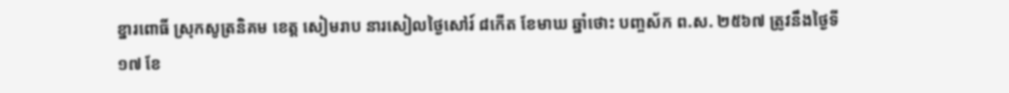ខ្នារពោធិ៍ ស្រុកសូត្រនិគម ខេត្ត សៀមរាប នារសៀលថ្ងៃសៅរ៍ ៨កើត ខែមាឃ ឆ្នាំថោះ បញ្ចស័ក ព.ស. ២៥៦៧ ត្រូវនឹងថ្ងៃទី១៧ ខែ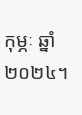កុម្ភៈ ឆ្នាំ២០២៤។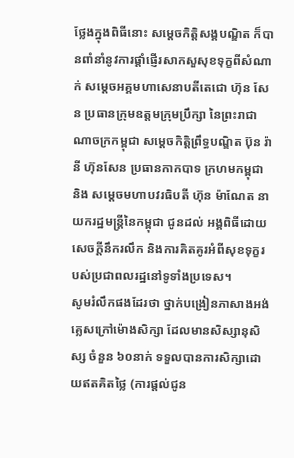ថ្លែងក្នុងពិធីនោះ សម្តេចកិត្តិសង្គបណ្ឌិត ក៏បានពាំនាំនូវការផ្តាំផ្ញើរសាកសួសុខទុក្ខពីសំណាក់ សម្តេចអគ្គមហាសេនាបតីតេជោ ហ៊ុន សែន ប្រធានក្រុមឧត្តមក្រុមប្រឹក្សា នៃព្រះរាជាណាចក្រកម្ពុជា សម្តេចកិត្តិព្រឹទ្ធបណ្ឌិត ប៊ុន រ៉ានី ហ៊ុនសែន ប្រធានកាកបាទ ក្រហមកម្ពុជា និង សម្តេចមហាបវរធិបតី ហ៊ុន ម៉ាណែត នាយករដ្ឋមន្ត្រីនៃកម្ពុជា ជូនដល់ អង្គពិធីដោយសេចក្តីនឹករលឹក និងការគិតគូរអំពីសុខទុក្ខរបស់ប្រជាពលរដ្ឋនៅទូទាំងប្រទេស។
សូមរំលឹកផងដែរថា ថ្នាក់បង្រៀនភាសាងអង់គ្លេសក្រៅម៉ោងសិក្សា ដែលមានសិស្សានុសិស្ស ចំនួន ៦០នាក់ ទទួលបានការសិក្សាដោយឥតគិតថ្លៃ (ការផ្តល់ជូន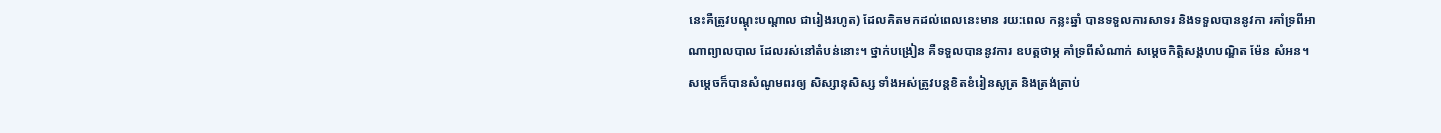នេះគឺត្រូវបណ្តុះបណ្តាល ជារៀងរហូត) ដែលគិតមកដល់ពេលនេះមាន រយ:ពេល កន្លះឆ្នាំ បានទទួលការសាទរ និងទទួលបាននូវកា រគាំទ្រពីអាណាព្យាលបាល ដែលរស់នៅតំបន់នោះ។ ថ្នាក់បង្រៀន គឺទទួលបាននូវការ ឧបត្គថាម្ភ គាំទ្រពីសំណាក់ សម្តេចកិត្តិសង្គហបណ្ឌិត ម៉ែន សំអន។
សម្តេចក៏បានសំណូមពរឲ្យ សិស្សានុសិស្ស ទាំងអស់ត្រូវបន្តខិតខំរៀនសូត្រ និងត្រង់ត្រាប់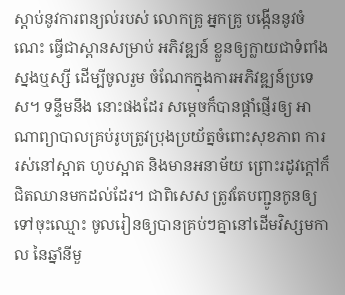ស្តាប់នូវការពន្យល់របស់ លោកគ្រូ អ្នកគ្រូ បង្កើននូវចំណេះ ធ្វើជាស្ពានសម្រាប់ អភិវឌ្ឍន៍ ខ្លួនឲ្យក្លាយជាទំពាំងស្នងឬស្សី ដើម្បីចូលរួម ចំណែកក្នុងការអភិវឌ្ឍន៍ប្រទេស។ ទន្ទឹមនឹង នោះផងដែរ សម្តេចក៏បានផ្តាំផ្ញើរឲ្យ អាណាព្យាបាលគ្រប់រូបត្រូវប្រុងប្រយ័ត្នចំពោះសុខភាព ការរស់នៅស្អាត ហូបស្អាត និងមានអនាម័យ ព្រោះរដូវក្តៅក៏ជិតឈានមកដល់ដែរ។ ជាពិសេស ត្រូវតែបញ្ជូនកូនឲ្យទៅចុះឈ្មោះ ចូលរៀនឲ្យបានគ្រប់ៗគ្នានៅដើមវិស្សមកាល នៃឆ្នាំនីមួ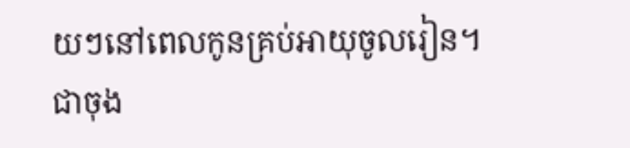យៗនៅពេលកូនគ្រប់អាយុចូលរៀន។
ជាចុង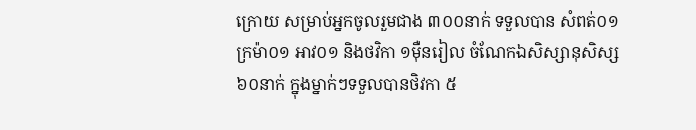ក្រោយ សម្រាប់អ្នកចូលរួមជាង ៣០០នាក់ ទទួលបាន សំពត់០១ ក្រម៉ា០១ អាវ០១ និងថវិកា ១ម៉ឺនរៀល ចំណែកឯសិស្សានុសិស្ស ៦០នាក់ ក្នុងម្នាក់ៗទទួលបានថិវកា ៥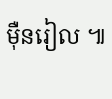ម៉ឺនរៀល ៕